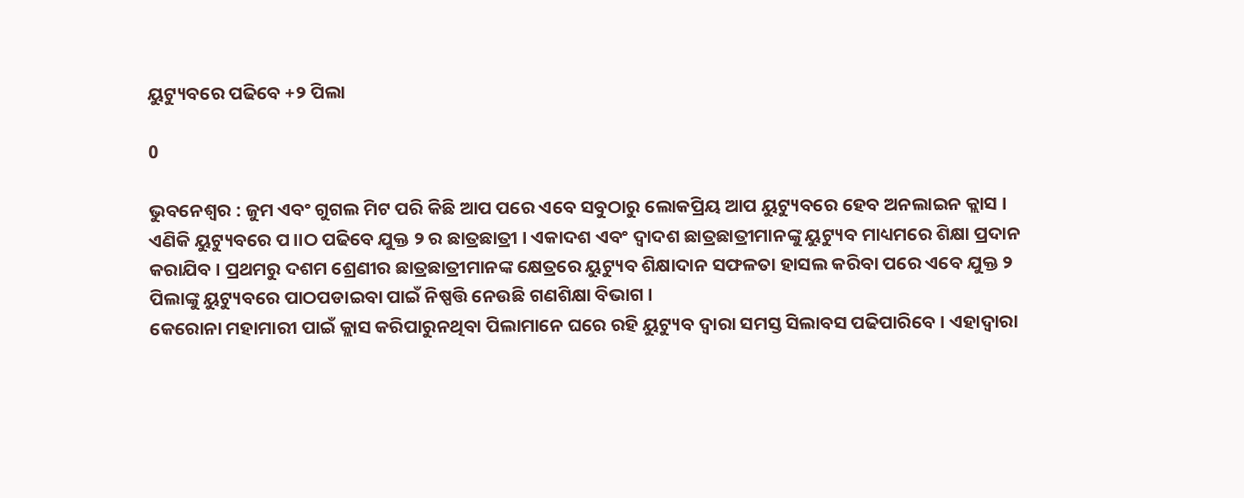ୟୁଟ୍ୟୁବରେ ପଢିବେ +୨ ପିଲା

0

ଭୁବନେଶ୍ୱର : ଜୁମ ଏବଂ ଗୁଗଲ ମିଟ ପରି କିଛି ଆପ ପରେ ଏବେ ସବୁଠାରୁ ଲୋକପ୍ରିୟ ଆପ ୟୁଟ୍ୟୁବରେ ହେବ ଅନଲାଇନ କ୍ଲାସ । ଏଣିକି ୟୁଟ୍ୟୁବରେ ପ।।ଠ ପଢିବେ ଯୁକ୍ତ ୨ ର ଛାତ୍ରଛାତ୍ରୀ । ଏକାଦଶ ଏବଂ ଦ୍ୱାଦଶ ଛାତ୍ରଛାତ୍ରୀମାନଙ୍କୁ ୟୁଟ୍ୟୁବ ମାଧ୍ୟମରେ ଶିକ୍ଷା ପ୍ରଦାନ କରାଯିବ । ପ୍ରଥମରୁ ଦଶମ ଶ୍ରେଣୀର ଛାତ୍ରଛାତ୍ରୀମାନଙ୍କ କ୍ଷେତ୍ରରେ ୟୁଟ୍ୟୁବ ଶିକ୍ଷାଦାନ ସଫଳତା ହାସଲ କରିବା ପରେ ଏବେ ଯୁକ୍ତ ୨ ପିଲାଙ୍କୁ ୟୁଟ୍ୟୁବରେ ପାଠପଡାଇବା ପାଇଁ ନିଷ୍ପତ୍ତି ନେଉଛି ଗଣଶିକ୍ଷା ବିଭାଗ ।
କେରୋନା ମହାମାରୀ ପାଇଁ କ୍ଲାସ କରିପାରୁନଥିବା ପିଲାମାନେ ଘରେ ରହି ୟୁଟ୍ୟୁବ ଦ୍ୱାରା ସମସ୍ତ ସିଲାବସ ପଢିପାରିବେ । ଏହାଦ୍ୱାରା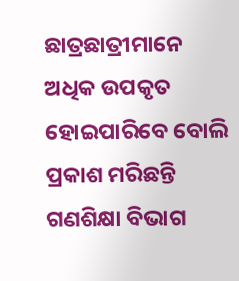ଛାତ୍ରଛାତ୍ରୀମାନେ ଅଧିକ ଉପକୃତ ହୋଇପାରିବେ ବୋଲି ପ୍ରକାଶ ମରିଛନ୍ତି ଗଣଶିକ୍ଷା ବିଭାଗ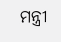ମନ୍ତ୍ରୀ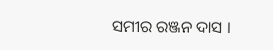ସମୀର ରଞ୍ଜନ ଦାସ ।